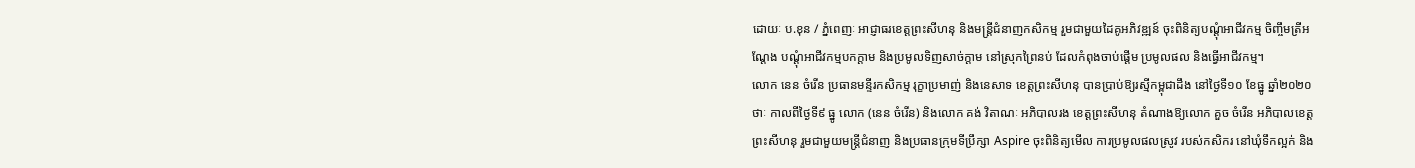ដោយៈ ប.ខុន / ភ្នំពេញៈ អាជ្ញាធរខេត្តព្រះសីហនុ និងមន្ត្រីជំនាញកសិកម្ម រួមជាមួយដៃគូអភិវឌ្ឍន៍ ចុះពិនិត្យបណ្តុំអាជីវកម្ម ចិញ្ចឹមត្រីអណ្តែង បណ្តុំអាជីវកម្មបកក្តាម និងប្រមូលទិញសាច់ក្តាម នៅស្រុកព្រៃនប់ ដែលកំពុងចាប់ផ្តើម ប្រមូលផល និងធ្វើអាជីវកម្ម។
លោក នេន ចំរើន ប្រធានមន្ទីរកសិកម្ម រុក្ខាប្រមាញ់ និងនេសាទ ខេត្តព្រះសីហនុ បានប្រាប់ឱ្យរស្មីកម្ពុជាដឹង នៅថ្ងៃទី១០ ខែធ្នូ ឆ្នាំ២០២០ ថាៈ កាលពីថ្ងៃទី៩ ធ្នូ លោក (នេន ចំរើន) និងលោក គង់ វិតាណៈ អភិបាលរង ខេត្តព្រះសីហនុ តំណាងឱ្យលោក គួច ចំរើន អភិបាលខេត្តព្រះសីហនុ រួមជាមួយមន្ត្រីជំនាញ និងប្រធានក្រុមទីប្រឹក្សា Aspire ចុះពិនិត្យមើល ការប្រមូលផលស្រូវ របស់កសិករ នៅឃុំទឹកល្អក់ និង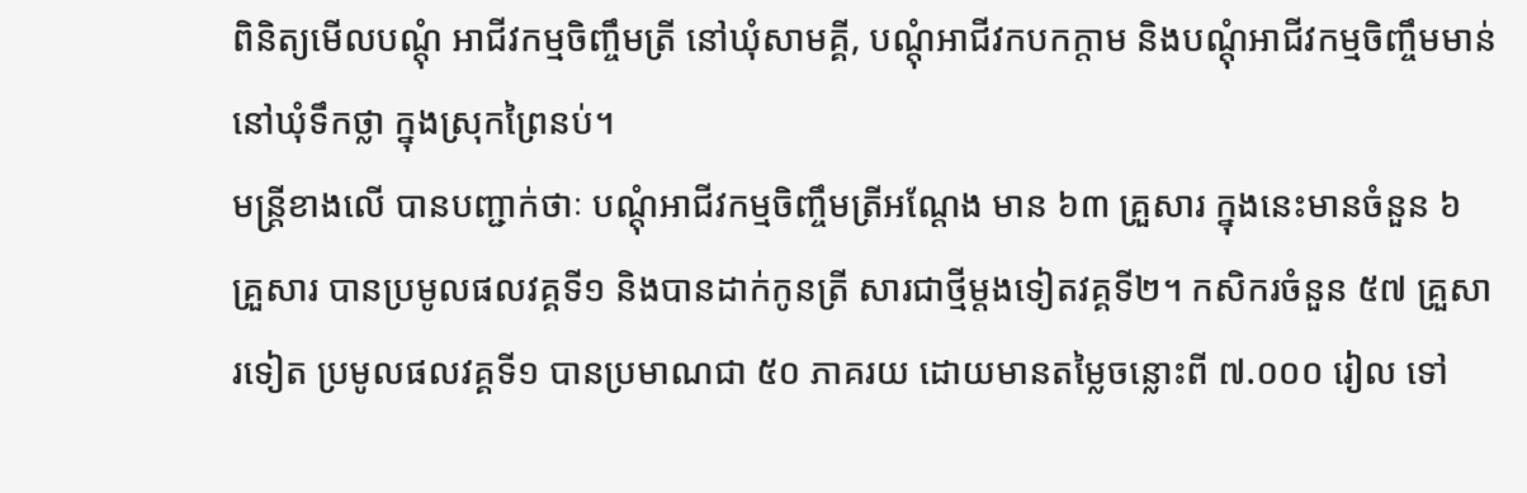ពិនិត្យមើលបណ្តុំ អាជីវកម្មចិញ្ចឹមត្រី នៅឃុំសាមគ្គី, បណ្តុំអាជីវកបកក្តាម និងបណ្តុំអាជីវកម្មចិញ្ចឹមមាន់ នៅឃុំទឹកថ្លា ក្នុងស្រុកព្រៃនប់។
មន្ត្រីខាងលើ បានបញ្ជាក់ថាៈ បណ្តុំអាជីវកម្មចិញ្ចឹមត្រីអណ្តែង មាន ៦៣ គ្រួសារ ក្នុងនេះមានចំនួន ៦ គ្រួសារ បានប្រមូលផលវគ្គទី១ និងបានដាក់កូនត្រី សារជាថ្មីម្តងទៀតវគ្គទី២។ កសិករចំនួន ៥៧ គ្រួសារទៀត ប្រមូលផលវគ្គទី១ បានប្រមាណជា ៥០ ភាគរយ ដោយមានតម្លៃចន្លោះពី ៧.០០០ រៀល ទៅ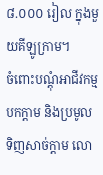៨.០០០ រៀល ក្នុងមួយគីឡូក្រាម។
ចំពោះបណ្តុំអាជីវកម្មបកក្តាម និងប្រមូលទិញសាច់ក្តាម លោ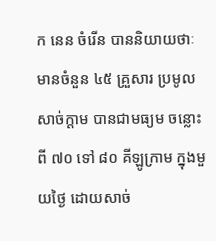ក នេន ចំរើន បាននិយាយថាៈ មានចំនួន ៤៥ គ្រួសារ ប្រមូលសាច់ក្តាម បានជាមធ្យម ចន្លោះពី ៧០ ទៅ ៨០ គីឡូក្រាម ក្នុងមួយថ្ងៃ ដោយសាច់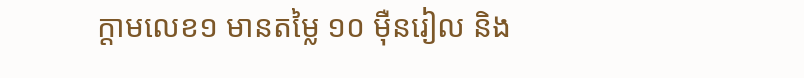ក្តាមលេខ១ មានតម្លៃ ១០ ម៉ឺនរៀល និង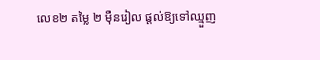លេខ២ តម្លៃ ២ ម៉ឺនរៀល ផ្តល់ឱ្យទៅឈ្មួញ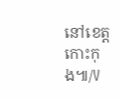នៅខេត្តកោះកុង៕/V